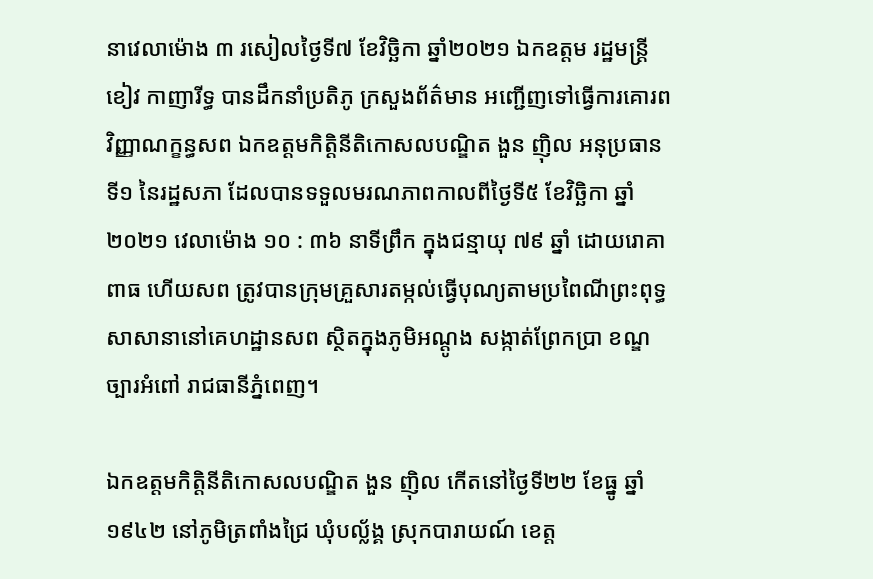នាវេលាម៉ោង ៣ រសៀលថ្ងៃទី៧ ខែវិច្ឆិកា ឆ្នាំ២០២១ ឯកឧត្តម រដ្ឋមន្រ្តី ខៀវ កាញារីទ្ធ បានដឹកនាំប្រតិភូ ក្រសួងព័ត៌មាន អញ្ជើញទៅធ្វើការគោរពវិញ្ញាណក្ខន្ធសព ឯកឧត្តមកិត្តិនីតិកោសលបណ្ឌិត ងួន ញ៉ិល អនុប្រធានទី១ នៃរដ្ឋសភា ដែលបានទទួលមរណភាពកាលពីថ្ងៃទី៥ ខែវិច្ឆិកា ឆ្នាំ២០២១ វេលាម៉ោង ១០ : ៣៦ នាទីព្រឹក ក្នុងជន្មាយុ ៧៩ ឆ្នាំ ដោយរោគាពាធ ហើយសព ត្រូវបានក្រុមគ្រួសារតម្កល់ធ្វើបុណ្យតាមប្រពៃណីព្រះពុទ្ធសាសានានៅគេហដ្ឋានសព ស្ថិតក្នុងភូមិអណ្ដូង សង្កាត់ព្រែកប្រា ខណ្ឌច្បារអំពៅ រាជធានីភ្នំពេញ។

ឯកឧត្តមកិត្តិនីតិកោសលបណ្ឌិត ងួន ញ៉ិល កើតនៅថ្ងៃទី២២ ខែធ្នូ ឆ្នាំ១៩៤២ នៅភូមិត្រពាំងជ្រៃ ឃុំបល្ល័ង្គ ស្រុកបារាយណ៍ ខេត្ត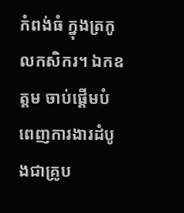កំពង់ធំ ក្នុងត្រកូលកសិករ។ ឯកឧត្តម ចាប់ផ្ដើមបំពេញការងារដំបូងជាគ្រូប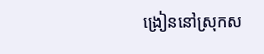ង្រៀននៅស្រុកស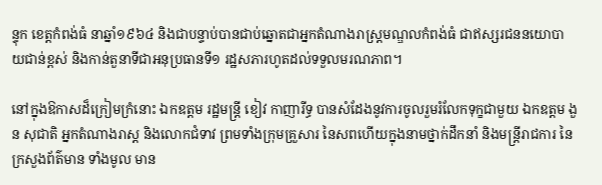ន្ទុក ខេត្តកំពង់ធំ នាឆ្នាំ១៩៦៤ និងជាបន្ទាប់បានជាប់ឆ្នោតជាអ្នកតំណាងរាស្ត្រមណ្ឌលកំពង់ធំ ជាឥស្សរជននយោបាយជាន់ខ្ពស់ និងកាន់តួនាទីជាអនុប្រធានទី១ រដ្ឋសភារហូតដល់ទទួលមរណភាព។

នៅក្នុងឱកាសដ៏ក្រៀមក្រំនោះ ឯកឧត្តម រដ្ឋមន្រ្តី ខៀវ កាញារីទ្ធ បានសំដែងនូវការចូលរួមរំលែកទុក្ខជាមួយ ឯកឧត្តម ងួន សុជាតិ អ្នកតំណាងរាស្ត និងលោកជំទាវ ព្រមទាំងក្រុមគ្រួសារ នៃសពហើយក្នុងនាមថ្នាក់ដឹកនាំ និងមន្ត្រីរាជការ នៃក្រសួងព័ត៌មាន ទាំងមូល មាន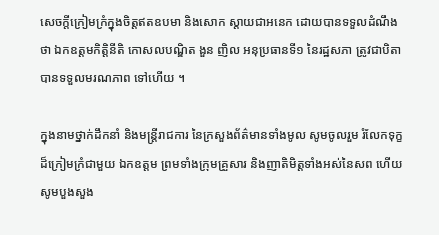សេចក្តីក្រៀមក្រំក្នុងចិត្តឥតឧបមា និងសោក ស្ដាយជាអនេក ដោយបានទទួលដំណឹងថា ឯកឧត្តមកិត្តិនីតិ កោសលបណ្ឌិត ងួន ញិល អនុប្រធានទី១ នៃរដ្ឋសភា ត្រូវជាបិតា បានទទួលមរណភាព ទៅហើយ ។

ក្នុងនាមថ្នាក់ដឹកនាំ និងមន្ត្រីរាជការ នៃក្រសួងព័ត៌មានទាំងមូល សូមចូលរួម រំលែកទុក្ខដ៏ក្រៀមក្រំជាមួយ ឯកឧត្តម ព្រមទាំងក្រុមគ្រួសារ និងញាតិមិត្តទាំងអស់នៃសព ហើយសូមបួងសួង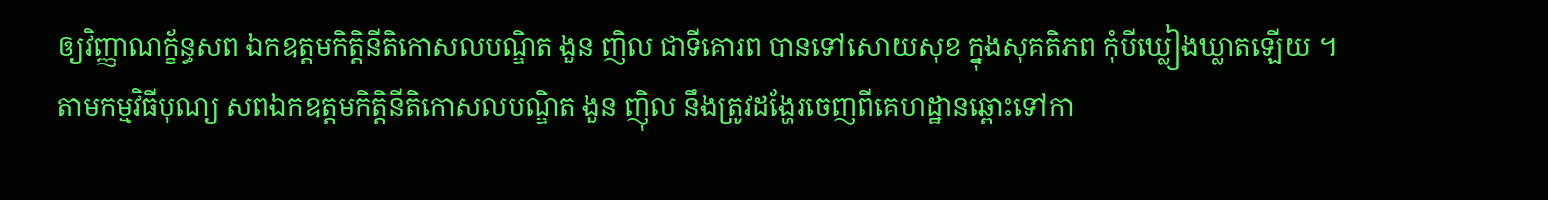ឲ្យវិញ្ញាណក្ខ័ន្ធសព ឯកឧត្តមកិត្តិនីតិកោសលបណ្ឌិត ងួន ញិល ជាទីគោរព បានទៅសោយសុខ ក្នុងសុគតិភព កុំបីឃ្លៀងឃ្លាតឡើយ ។
តាមកម្មវិធីបុណ្យ សពឯកឧត្តមកិត្តិនីតិកោសលបណ្ឌិត ងួន ញ៉ិល នឹងត្រូវដង្ហែរចេញពីគេហដ្ឋានឆ្ពោះទៅកា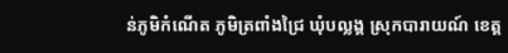ន់ភូមិកំណើត ភូមិត្រពាំងជ្រៃ ឃុំបល្លង្គ ស្រុកបារាយណ៍ ខេត្ត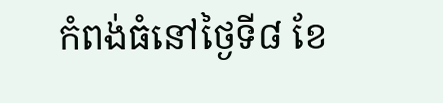កំពង់ធំនៅថ្ងៃទី៨ ខែ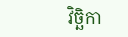វិច្ឆិកា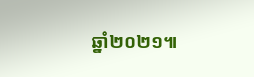ឆ្នាំ២០២១៕